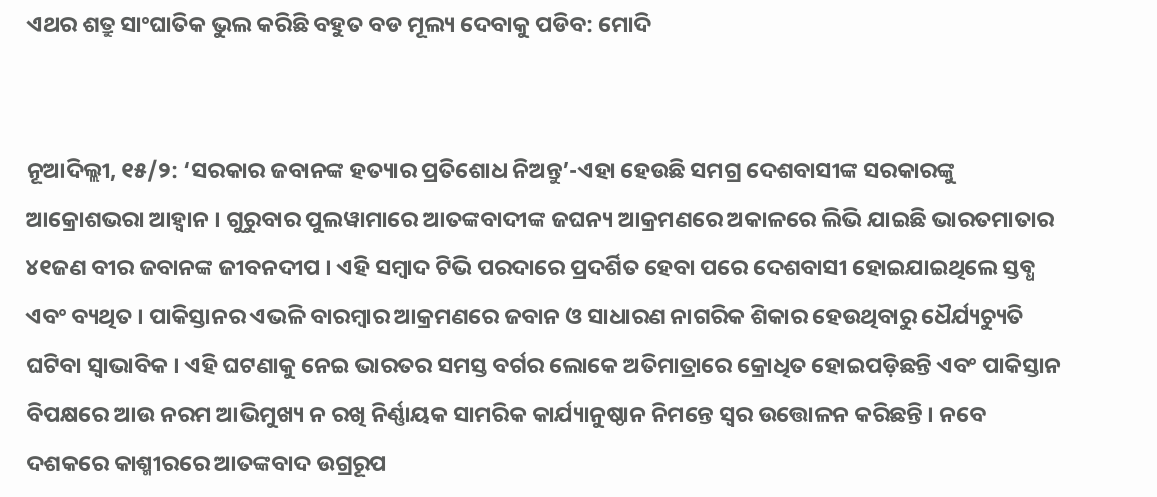ଏଥର ଶତ୍ରୁ ସାଂଘାତିକ ଭୁଲ କରିଛି ବହୁତ ବଡ ମୂଲ୍ୟ ଦେବାକୁ ପଡିବ: ମୋଦି


ନୂଆଦିଲ୍ଲୀ, ୧୫/୨: ‘ସରକାର ଜବାନଙ୍କ ହତ୍ୟାର ପ୍ରତିଶୋଧ ନିଅନ୍ତୁ’-ଏହା ହେଉଛି ସମଗ୍ର ଦେଶବାସୀଙ୍କ ସରକାରଙ୍କୁ ଆକ୍ରୋଶଭରା ଆହ୍ୱାନ । ଗୁରୁବାର ପୁଲୱାମାରେ ଆତଙ୍କବାଦୀଙ୍କ ଜଘନ୍ୟ ଆକ୍ରମଣରେ ଅକାଳରେ ଲିଭି ଯାଇଛି ଭାରତମାତାର ୪୧ଜଣ ବୀର ଜବାନଙ୍କ ଜୀବନଦୀପ । ଏହି ସମ୍ବାଦ ଟିଭି ପରଦାରେ ପ୍ରଦର୍ଶିତ ହେବା ପରେ ଦେଶବାସୀ ହୋଇଯାଇଥିଲେ ସ୍ତବ୍ଧ ଏବଂ ବ୍ୟଥିତ । ପାକିସ୍ତାନର ଏଭଳି ବାରମ୍ବାର ଆକ୍ରମଣରେ ଜବାନ ଓ ସାଧାରଣ ନାଗରିକ ଶିକାର ହେଉଥିବାରୁ ଧୈର୍ଯ୍ୟଚ୍ୟୁତି ଘଟିବା ସ୍ୱାଭାବିକ । ଏହି ଘଟଣାକୁ ନେଇ ଭାରତର ସମସ୍ତ ବର୍ଗର ଲୋକେ ଅତିମାତ୍ରାରେ କ୍ରୋଧିତ ହୋଇପଡ଼ିଛନ୍ତି ଏବଂ ପାକିସ୍ତାନ ବିପକ୍ଷରେ ଆଉ ନରମ ଆଭିମୁଖ୍ୟ ନ ରଖି ନିର୍ଣ୍ଣାୟକ ସାମରିକ କାର୍ଯ୍ୟାନୁଷ୍ଠାନ ନିମନ୍ତେ ସ୍ୱର ଉତ୍ତୋଳନ କରିଛନ୍ତି । ନବେ ଦଶକରେ କାଶ୍ମୀରରେ ଆତଙ୍କବାଦ ଉଗ୍ରରୂପ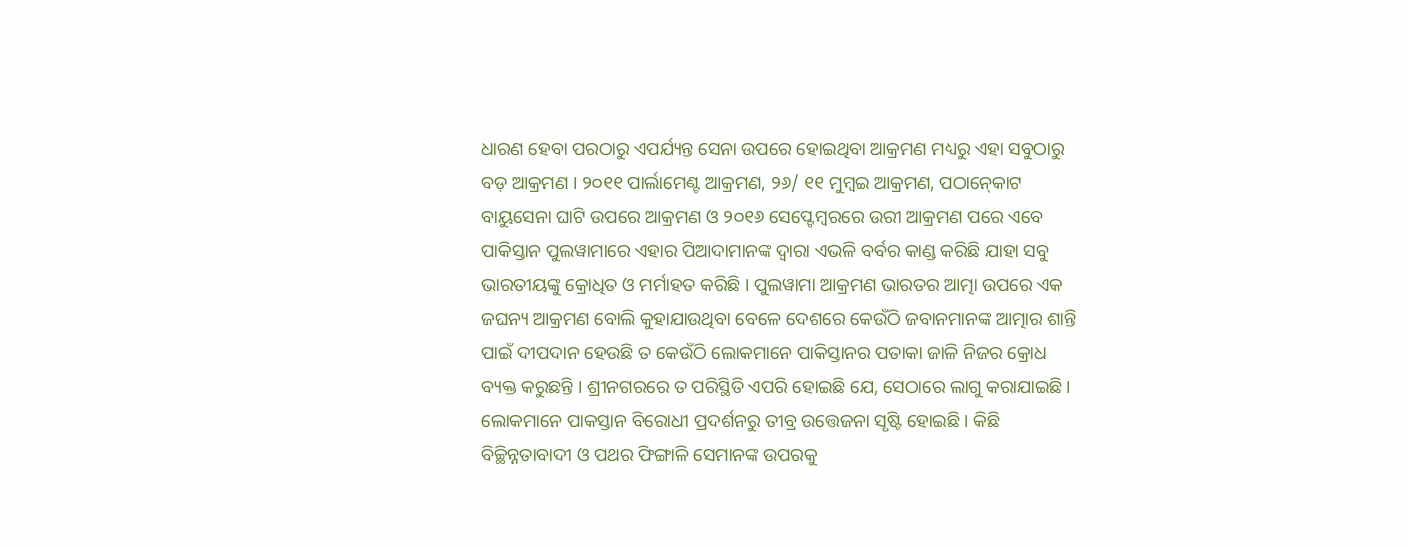ଧାରଣ ହେବା ପରଠାରୁ ଏପର୍ଯ୍ୟନ୍ତ ସେନା ଉପରେ ହୋଇଥିବା ଆକ୍ରମଣ ମଧ୍ୟରୁ ଏହା ସବୁଠାରୁ ବଡ଼ ଆକ୍ରମଣ । ୨୦୧୧ ପାର୍ଲାମେଣ୍ଟ ଆକ୍ରମଣ, ୨୬/ ୧୧ ମୁମ୍ବଇ ଆକ୍ରମଣ, ପଠାନ୍‍କୋଟ ବାୟୁସେନା ଘାଟି ଉପରେ ଆକ୍ରମଣ ଓ ୨୦୧୬ ସେପ୍ଟେମ୍ବରରେ ଉରୀ ଆକ୍ରମଣ ପରେ ଏବେ ପାକିସ୍ତାନ ପୁଲୱାମାରେ ଏହାର ପିଆଦାମାନଙ୍କ ଦ୍ୱାରା ଏଭଳି ବର୍ବର କାଣ୍ଡ କରିଛି ଯାହା ସବୁ ଭାରତୀୟଙ୍କୁ କ୍ରୋଧିତ ଓ ମର୍ମାହତ କରିଛି । ପୁଲୱାମା ଆକ୍ରମଣ ଭାରତର ଆତ୍ମା ଉପରେ ଏକ ଜଘନ୍ୟ ଆକ୍ରମଣ ବୋଲି କୁହାଯାଉଥିବା ବେଳେ ଦେଶରେ କେଉଁଠି ଜବାନମାନଙ୍କ ଆତ୍ମାର ଶାନ୍ତି ପାଇଁ ଦୀପଦାନ ହେଉଛି ତ କେଉଁଠି ଲୋକମାନେ ପାକିସ୍ତାନର ପତାକା ଜାଳି ନିଜର କ୍ରୋଧ ବ୍ୟକ୍ତ କରୁଛନ୍ତି । ଶ୍ରୀନଗରରେ ତ ପରିସ୍ଥିତି ଏପରି ହୋଇଛି ଯେ, ସେଠାରେ ଲାଗୁ କରାଯାଇଛି । ଲୋକମାନେ ପାକସ୍ତାନ ବିରୋଧୀ ପ୍ରଦର୍ଶନରୁ ତୀବ୍ର ଉତ୍ତେଜନା ସୃଷ୍ଟି ହୋଇଛି । କିଛି ବିଚ୍ଛିନ୍ନତାବାଦୀ ଓ ପଥର ଫିଙ୍ଗାଳି ସେମାନଙ୍କ ଉପରକୁ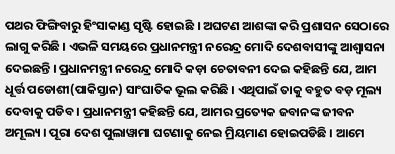ପଥର ଫିଙ୍ଗିବାରୁ ହିଂସାକାଣ୍ଡ ସୃଷ୍ଟି ହୋଇଛି । ଅଘଟଣ ଆଶଙ୍କା କରି ପ୍ରଶାସନ ସେଠାରେ ଲାଗୁ କରିଛି । ଏଭଳି ସମୟରେ ପ୍ରଧାନମନ୍ତ୍ରୀ ନରେନ୍ଦ୍ର ମୋଦି ଦେଶବାସୀଙ୍କୁ ଆଶ୍ୱାସନା ଦେଇଛନ୍ତି । ପ୍ରଧାନମନ୍ତ୍ରୀ ନରେନ୍ଦ୍ର ମୋଦି କଡ଼ା ଚେତାବନୀ ଦେଇ କହିଛନ୍ତି ଯେ, ଆମ ଧୂର୍ତ୍ତ ପଡୋଶୀ(ପାକିସ୍ତାନ) ସାଂଘାତିକ ଭୂଲ କରିଛି । ଏଥିପାଇଁ ତାକୁ ବହୁତ ବଡ଼ ମୂଲ୍ୟ ଦେବାକୁ ପଡିବ । ପ୍ରଧାନମନ୍ତ୍ରୀ କହିଛନ୍ତି ଯେ, ଆମର ପ୍ରତ୍ୟେକ ଜବାନଙ୍କ ଜୀବନ ଅମୂଲ୍ୟ । ପୂରା ଦେଶ ପୁଲାୱାମା ଘଟଣାକୁ ନେଇ ମ୍ରିୟମାଣ ହୋଇପଡିଛି । ଆମେ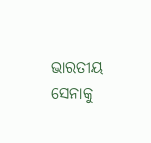ଭାରତୀୟ ସେନାକୁ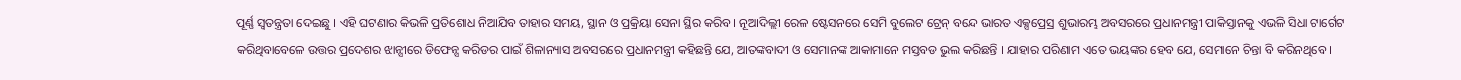ପୂର୍ଣ୍ଣ ସ୍ୱତନ୍ତ୍ରତା ଦେଇଛୁ । ଏହି ଘଟଣାର କିଭଳି ପ୍ରତିଶୋଧ ନିଆଯିବ ତାହାର ସମୟ, ସ୍ଥାନ ଓ ପ୍ରକ୍ରିୟା ସେନା ସ୍ଥିର କରିବ । ନୂଆଦିଲ୍ଲୀ ରେଳ ଷ୍ଟେସନରେ ସେମି ବୁଲେଟ ଟ୍ରେନ୍ ବନ୍ଦେ ଭାରତ ଏକ୍ସପ୍ରେସ୍ର ଶୁଭାରମ୍ଭ ଅବସରରେ ପ୍ରଧାନମନ୍ତ୍ରୀ ପାକିସ୍ତାନକୁ ଏଭଳି ସିଧା ଟାର୍ଗେଟ କରିଥିବାବେଳେ ଉତ୍ତର ପ୍ରଦେଶର ଝାନ୍ସୀରେ ଡିଫେନ୍ସ କରିଡର ପାଇଁ ଶିଳାନ୍ୟାସ ଅବସରରେ ପ୍ରଧାନମନ୍ତ୍ରୀ କହିଛନ୍ତି ଯେ, ଆତଙ୍କବାଦୀ ଓ ସେମାନଙ୍କ ଆକାମାନେ ମସ୍ତବଡ ଭୁଲ କରିଛନ୍ତି । ଯାହାର ପରିଣାମ ଏତେ ଭୟଙ୍କର ହେବ ଯେ, ସେମାନେ ଚିନ୍ତା ବି କରିନଥିବେ ।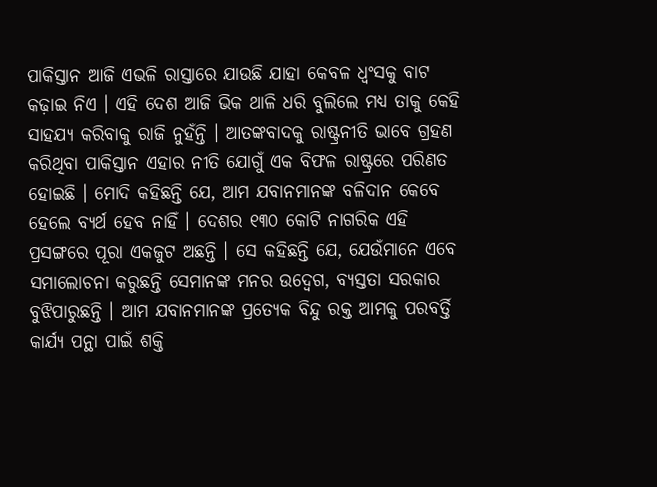ପାକିସ୍ତାନ ଆଜି ଏଭଳି ରାସ୍ତାରେ ଯାଉଛି ଯାହା କେବଳ ଧ୍ୱଂସକୁ ବାଟ କଢ଼ାଇ ନିଏ । ଏହି ଦେଶ ଆଜି ଭିକ ଥାଳି ଧରି ବୁଲିଲେ ମଧ୍ୟ ତାକୁ କେହି ସାହଯ୍ୟ କରିବାକୁ ରାଜି ନୁହଁନ୍ତି । ଆତଙ୍କବାଦକୁ ରାଷ୍ଟ୍ରନୀତି ଭାବେ ଗ୍ରହଣ କରିଥିବା ପାକିସ୍ତାନ ଏହାର ନୀତି ଯୋଗୁଁ ଏକ ବିଫଳ ରାଷ୍ଟ୍ରରେ ପରିଣତ ହୋଇଛି । ମୋଦି କହିଛନ୍ତି ଯେ, ଆମ ଯବାନମାନଙ୍କ ବଳିଦାନ କେବେ ହେଲେ ବ୍ୟର୍ଥ ହେବ ନାହିଁ । ଦେଶର ୧୩୦ କୋଟି ନାଗରିକ ଏହି ପ୍ରସଙ୍ଗରେ ପୂରା ଏକଜୁଟ ଅଛନ୍ତି । ସେ କହିଛନ୍ତି ଯେ, ଯେଉଁମାନେ ଏବେ ସମାଲୋଚନା କରୁଛନ୍ତି ସେମାନଙ୍କ ମନର ଉଦ୍ବେଗ, ବ୍ୟସ୍ତତା ସରକାର ବୁଝିପାରୁଛନ୍ତି । ଆମ ଯବାନମାନଙ୍କ ପ୍ରତ୍ୟେକ ବିନ୍ଦୁ ରକ୍ତ ଆମକୁ ପରବର୍ତ୍ତି କାର୍ଯ୍ୟ ପନ୍ଥା ପାଇଁ ଶକ୍ତି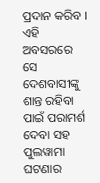ପ୍ରଦାନ କରିବ । ଏହି ଅବସରରେ ସେ ଦେଶବାସୀଙ୍କୁ ଶାନ୍ତ ରହିବା ପାଇଁ ପରାମର୍ଶ ଦେବା ସହ ପୁଲୱାମା ଘଟଣାର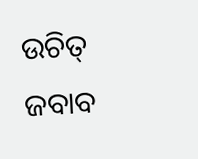ଉଚିତ୍ ଜବାବ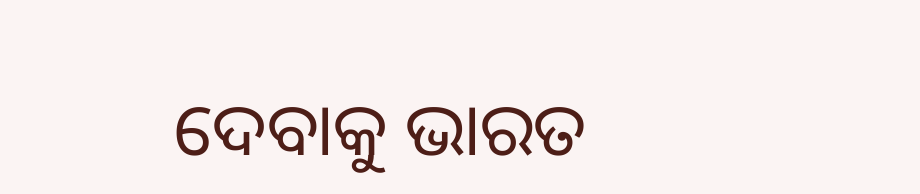ଦେବାକୁ ଭାରତ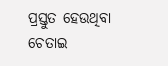ପ୍ରସ୍ତୁତ ହେଉଥିବା ଚେତାଇ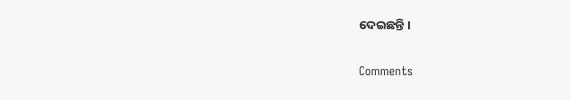ଦେଇଛନ୍ତି ।

Comments